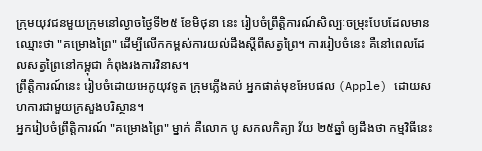ក្រុមយុវជនមួយក្រុមនៅល្ងាចថ្ងៃទី២៥ ខែមិថុនា នេះ រៀបចំព្រឹត្តិការណ៍សិល្បៈចម្រុះបែបដែលមានឈ្មោះថា "គម្រោងព្រៃ" ដើម្បីលើកកម្ពស់ការយល់ដឹងស្ដីពីសត្វព្រៃ។ ការរៀបចំនេះ គឺនៅពេលដែលសត្វព្រៃនៅកម្ពុជា កំពុងរងការវិនាស។
ព្រឹត្តិការណ៍នេះ រៀបចំដោយអេកូយុវទូត ក្រុមភ្លើងគប់ អ្នកផាត់មុខអែបផល (Apple) ដោយសហការជាមួយក្រសួងបរិស្ថាន។
អ្នករៀបចំព្រឹត្តិការណ៍ "គម្រោងព្រៃ" ម្នាក់ គឺលោក បូ សកលកិត្យា វ័យ ២៥ឆ្នាំ ឲ្យដឹងថា កម្មវិធីនេះ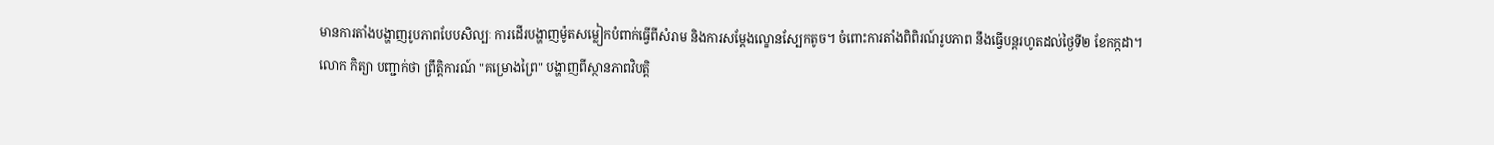មានការតាំងបង្ហាញរូបភាពបែបសិល្បៈ ការដើរបង្ហាញម៉ូតសម្លៀកបំពាក់ធ្វើពីសំរាម និងការសម្ដែងល្ខោនស្បែកតូច។ ចំពោះការតាំងពិពិរណ៍រូបភាព នឹងធ្វើបន្ដរហូតដល់ថ្ងៃទី២ ខែកក្កដា។
លោក កិត្យា បញ្ជាក់ថា ព្រឹត្តិការណ៍ "គម្រោងព្រៃ" បង្ហាញពីស្ថានភាពវិបត្តិ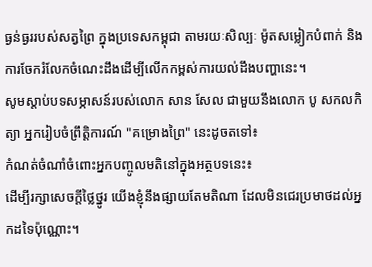ធ្ងន់ធ្ងររបស់សត្វព្រៃ ក្នុងប្រទេសកម្ពុជា តាមរយៈសិល្បៈ ម៉ូតសម្លៀកបំពាក់ និងការចែករំលែកចំណេះដឹងដើម្បីលើកកម្ពស់ការយល់ដឹងបញ្ហានេះ។
សូមស្ដាប់បទសម្ភាសន៍របស់លោក សាន សែល ជាមួយនឹងលោក បូ សកលកិត្យា អ្នករៀបចំព្រឹត្តិការណ៍ "គម្រោងព្រៃ" នេះដូចតទៅ៖
កំណត់ចំណាំចំពោះអ្នកបញ្ចូលមតិនៅក្នុងអត្ថបទនេះ៖
ដើម្បីរក្សាសេចក្ដីថ្លៃថ្នូរ យើងខ្ញុំនឹងផ្សាយតែមតិណា ដែលមិនជេរប្រមាថដល់អ្នកដទៃប៉ុណ្ណោះ។